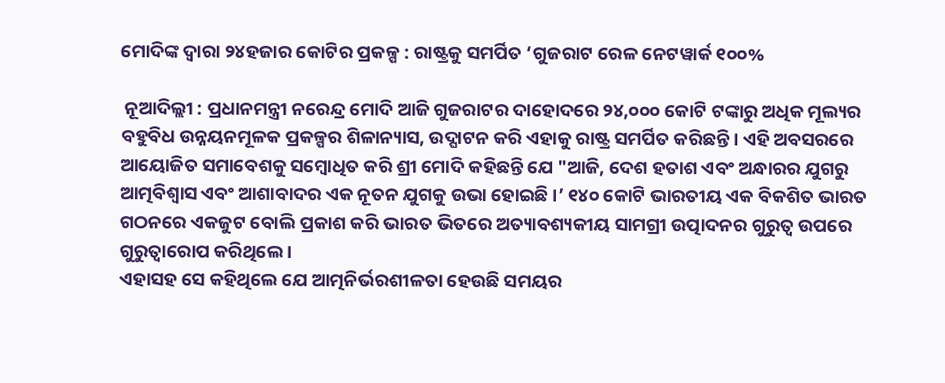ମୋଦିଙ୍କ ଦ୍ୱାରା ୨୪ହଜାର କୋଟିର ପ୍ରକଳ୍ପ : ରାଷ୍ଟ୍ରକୁ ସମର୍ପିତ ‘ଗୁଜରାଟ ରେଳ ନେଟୱାର୍କ ୧୦୦%

 ନୂଆଦିଲ୍ଲୀ : ପ୍ରଧାନମନ୍ତ୍ରୀ ନରେନ୍ଦ୍ର ମୋଦି ଆଜି ଗୁଜରାଟର ଦାହୋଦରେ ୨୪,୦୦୦ କୋଟି ଟଙ୍କାରୁ ଅଧିକ ମୂଲ୍ୟର ବହୁବିଧ ଉନ୍ନୟନମୂଳକ ପ୍ରକଳ୍ପର ଶିଳାନ୍ୟାସ, ଉଦ୍ଘାଟନ କରି ଏହାକୁ ରାଷ୍ଟ୍ର ସମର୍ପିତ କରିଛନ୍ତି । ଏହି ଅବସରରେ ଆୟୋଜିତ ସମାବେଶକୁ ସମ୍ବୋଧିତ କରି ଶ୍ରୀ ମୋଦି କହିଛନ୍ତି ଯେ "ଆଜି, ଦେଶ ହତାଶ ଏବଂ ଅନ୍ଧାରର ଯୁଗରୁ ଆତ୍ମବିଶ୍ୱାସ ଏବଂ ଆଶାବାଦର ଏକ ନୂତନ ଯୁଗକୁ ଉଭା ହୋଇଛି ।’ ୧୪୦ କୋଟି ଭାରତୀୟ ଏକ ବିକଶିତ ଭାରତ ଗଠନରେ ଏକଜୁଟ ବୋଲି ପ୍ରକାଶ କରି ଭାରତ ଭିତରେ ଅତ୍ୟାବଶ୍ୟକୀୟ ସାମଗ୍ରୀ ଉତ୍ପାଦନର ଗୁରୁତ୍ୱ ଉପରେ ଗୁରୁତ୍ୱାରୋପ କରିଥିଲେ ।
ଏହାସହ ସେ କହିଥିଲେ ଯେ ଆତ୍ମନିର୍ଭରଶୀଳତା ହେଉଛି ସମୟର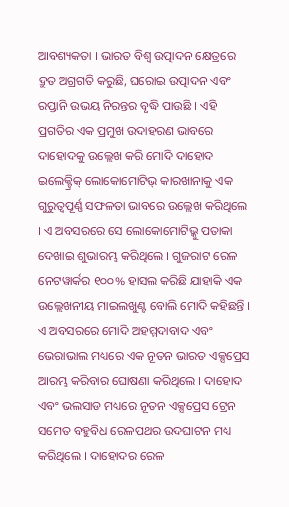ଆବଶ୍ୟକତା । ଭାରତ ବିଶ୍ୱ ଉତ୍ପାଦନ କ୍ଷେତ୍ରରେ ଦ୍ରୁତ ଅଗ୍ରଗତି କରୁଛି, ଘରୋଇ ଉତ୍ପାଦନ ଏବଂ ରପ୍ତାନି ଉଭୟ ନିରନ୍ତର ବୃଦ୍ଧି ପାଉଛି । ଏହି ପ୍ରଗତିର ଏକ ପ୍ରମୁଖ ଉଦାହରଣ ଭାବରେ ଦାହୋଦକୁ ଉଲ୍ଲେଖ କରି ମୋଦି ଦାହୋଦ ଇଲେକ୍ଟ୍ରିକ୍ ଲୋକୋମୋଟିଭ୍ କାରଖାନାକୁ ଏକ ଗୁରୁତ୍ୱପୂର୍ଣ୍ଣ ସଫଳତା ଭାବରେ ଉଲ୍ଲେଖ କରିଥିଲେ । ଏ ଅବସରରେ ସେ ଲୋକୋମୋଟିଭ୍କୁ ପତାକା ଦେଖାଇ ଶୁଭାରମ୍ଭ କରିଥିଲେ । ଗୁଜରାଟ ରେଳ ନେଟୱାର୍କର ୧୦୦% ହାସଲ କରିଛି ଯାହାକି ଏକ ଉଲ୍ଲେଖନୀୟ ମାଇଲଖୁଣ୍ଟ ବୋଲି ମୋଦି କହିଛନ୍ତି ।
ଏ ଅବସରରେ ମୋଦି ଅହମ୍ମଦାବାଦ ଏବଂ ଭେରାଭାଲ ମଧ୍ୟରେ ଏକ ନୂତନ ଭାରତ ଏକ୍ସପ୍ରେସ ଆରମ୍ଭ କରିବାର ଘୋଷଣା କରିଥିଲେ । ଦାହୋଦ ଏବଂ ଭଲସାଡ ମଧ୍ୟରେ ନୂତନ ଏକ୍ସପ୍ରେସ ଟ୍ରେନ ସମେତ ବହୁବିଧ ରେଳପଥର ଉଦଘାଟନ ମଧ୍ୟ କରିଥିଲେ । ଦାହୋଦର ରେଳ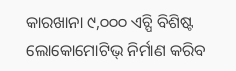କାରଖାନା ୯,୦୦୦ ଏଚ୍ପି ବିଶିଷ୍ଟ ଲୋକୋମୋଟିଭ୍ ନିର୍ମାଣ କରିବ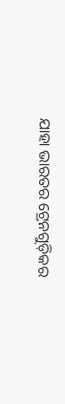ଯାହା ଭାରତର ଟ୍ରେନଗୁଡ଼ିକର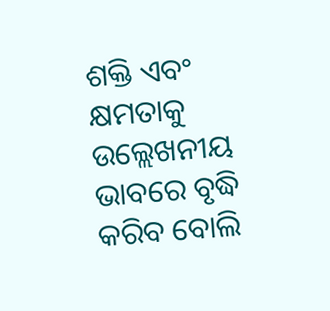ଶକ୍ତି ଏବଂ କ୍ଷମତାକୁ ଉଲ୍ଲେଖନୀୟ ଭାବରେ ବୃଦ୍ଧି କରିବ ବୋଲି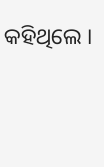କହିଥିଲେ ।